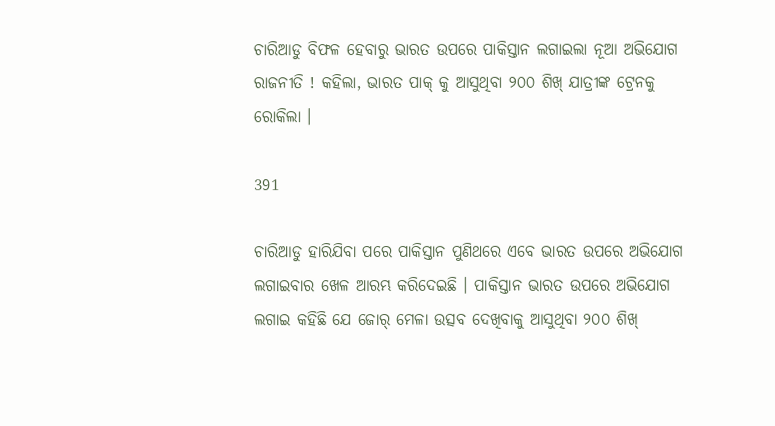ଚାରିଆଡୁ ବିଫଳ ହେବାରୁ ଭାରତ ଉପରେ ପାକିସ୍ତାନ ଲଗାଇଲା ନୂଆ ଅଭିଯୋଗ ରାଜନୀତି ! କହିଲା, ଭାରତ ପାକ୍ କୁ ଆସୁଥିବା ୨୦୦ ଶିଖ୍ ଯାତ୍ରୀଙ୍କ ଟ୍ରେନକୁ ରୋକିଲା ।

391

ଚାରିଆଡୁ ହାରିଯିବା ପରେ ପାକିସ୍ତାନ ପୁଣିଥରେ ଏବେ ଭାରତ ଉପରେ ଅଭିଯୋଗ ଲଗାଇବାର ଖେଳ ଆରମ୍ଭ କରିଦେଇଛି । ପାକିସ୍ତାନ ଭାରତ ଉପରେ ଅଭିଯୋଗ ଲଗାଇ କହିଛି ଯେ ଜୋର୍ ମେଳା ଉତ୍ସବ ଦେଖିବାକୁ ଆସୁଥିବା ୨୦୦ ଶିଖ୍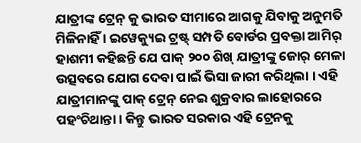ଯାତ୍ରୀଙ୍କ ଟ୍ରେନ୍ କୁ ଭାରତ ସୀମାରେ ଆଗକୁ ଯିବାକୁ ଅନୁମତି ମିଳିନାହିଁ । ଇୱେକ୍ୟୁଇ ଟ୍ରଷ୍ଟ୍ ସମ୍ପତି ବୋର୍ଡର ପ୍ରବକ୍ତା ଆମିର୍ ହାଶମୀ କହିଛନ୍ତି ଯେ ପାକ୍ ୨୦୦ ଶିଖ୍ ଯାତ୍ରୀଙ୍କୁ ଜୋର୍ ମେଳା ଉତ୍ସବରେ ଯୋଗ ଦେବା ପାଇଁ ଭିସା ଜାରୀ କରିଥିଲା । ଏହି ଯାତ୍ରୀମାନଙ୍କୁ ପାକ୍ ଟ୍ରେନ୍ ନେଇ ଶୁକ୍ରବାର ଲାହୋରରେ ପହଂଚିଥାନ୍ତା । କିନ୍ତୁ ଭାରତ ସରକାର ଏହି ଟ୍ରେନକୁ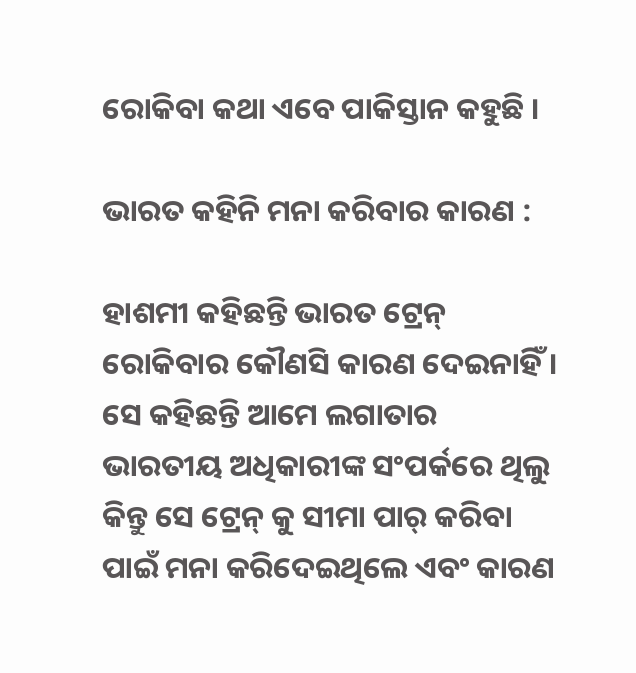ରୋକିବା କଥା ଏବେ ପାକିସ୍ତାନ କହୁଛି ।

ଭାରତ କହିନି ମନା କରିବାର କାରଣ :

ହାଶମୀ କହିଛନ୍ତି ଭାରତ ଟ୍ରେନ୍ ରୋକିବାର କୌଣସି କାରଣ ଦେଇନାହିଁ । ସେ କହିଛନ୍ତି ଆମେ ଲଗାତାର ଭାରତୀୟ ଅଧିକାରୀଙ୍କ ସଂପର୍କରେ ଥିଲୁ କିନ୍ତୁ ସେ ଟ୍ରେନ୍ କୁ ସୀମା ପାର୍ କରିବା ପାଇଁ ମନା କରିଦେଇଥିଲେ ଏବଂ କାରଣ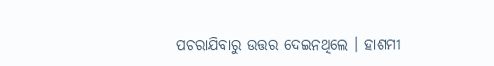ପଚରାଯିବାରୁ ଉତ୍ତର ଦେଇନଥିଲେ । ହାଶମୀ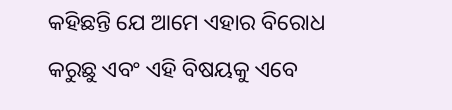କହିଛନ୍ତି ଯେ ଆମେ ଏହାର ବିରୋଧ କରୁଛୁ ଏବଂ ଏହି ବିଷୟକୁ ଏବେ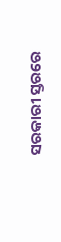ସରକାରୀ ସ୍ତରରେ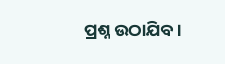ପ୍ରଶ୍ନ ଉଠାଯିବ ।